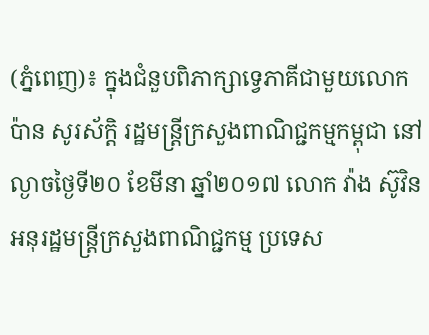(ភ្នំពេញ)៖ ក្នុងជំនួបពិភាក្សាទ្វេភាគីជាមួយលោក ប៉ាន សូរស័ក្តិ រដ្ឋមន្ត្រីក្រសួងពាណិជ្ជកម្មកម្ពុជា នៅល្ងាចថ្ងៃទី២០ ខែមីនា ឆ្នាំ២០១៧ លោក វ៉ាង ស៊ូវិន អនុរដ្ឋមន្ត្រីក្រសួងពាណិជ្ជកម្ម ប្រទេស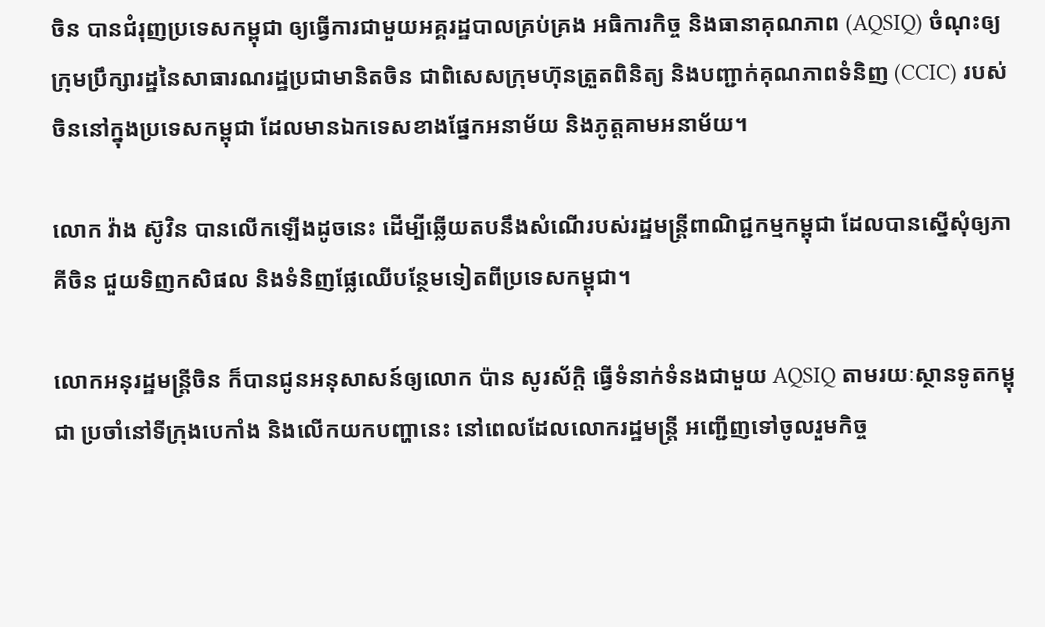ចិន បានជំរុញប្រទេសកម្ពុជា ឲ្យធ្វើការជាមួយអគ្គរដ្ឋបាលគ្រប់គ្រង អធិការកិច្ច និងធានាគុណភាព (AQSIQ) ចំណុះឲ្យក្រុមប្រឹក្សារដ្ឋនៃសាធារណរដ្ឋប្រជាមានិតចិន ជាពិសេសក្រុមហ៊ុនត្រួតពិនិត្យ និងបញ្ជាក់គុណភាពទំនិញ (CCIC) របស់ចិននៅក្នុងប្រទេសកម្ពុជា ដែលមានឯកទេសខាងផ្នែកអនាម័យ និងភូត្តគាមអនាម័យ។

លោក វ៉ាង ស៊ូវិន បានលើកឡើងដូចនេះ ដើម្បីឆ្លើយតបនឹងសំណើរបស់រដ្ឋមន្ត្រីពាណិជ្ជកម្មកម្ពុជា ដែលបានស្នើសុំឲ្យភាគីចិន ជួយទិញកសិផល និងទំនិញផ្លែឈើបន្ថែមទៀតពីប្រទេសកម្ពុជា។

លោកអនុរដ្ឋមន្ត្រីចិន ក៏បានជូនអនុសាសន៍ឲ្យលោក ប៉ាន សូរស័ក្តិ ធ្វើទំនាក់ទំនងជាមួយ AQSIQ តាមរយៈស្ថានទូតកម្ពុជា ប្រចាំនៅទីក្រុងបេកាំង និងលើកយកបញ្ហានេះ នៅពេលដែលលោករដ្ឋមន្ត្រី អញ្ជើញទៅចូលរួមកិច្ច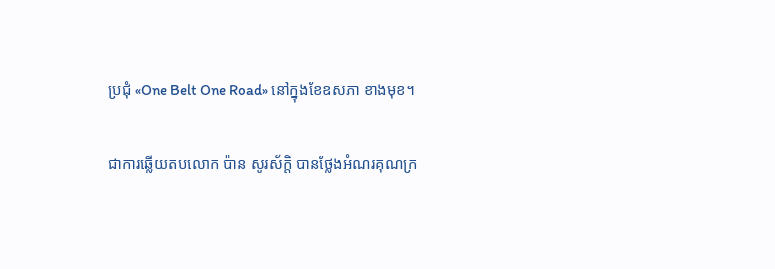ប្រជុំ «One Belt One Road» នៅក្នុងខែឧសភា ខាងមុខ។

ជាការឆ្លើយតបលោក ប៉ាន សូរស័ក្តិ បានថ្លែងអំណរគុណក្រ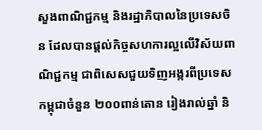សួងពាណិជ្ជកម្ម និងរដ្ឋាភិបាលនៃប្រទេសចិន ដែលបានផ្តល់កិច្ចសហការល្អលើវិស័យពាណិជ្ជកម្ម ជាពិសេសជួយទិញអង្ករពីប្រទេសកម្ពុជាចំនួន ២០០ពាន់តោន រៀងរាល់ឆ្នាំ និ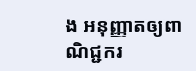ង អនុញ្ញាតឲ្យពាណិជ្ជករ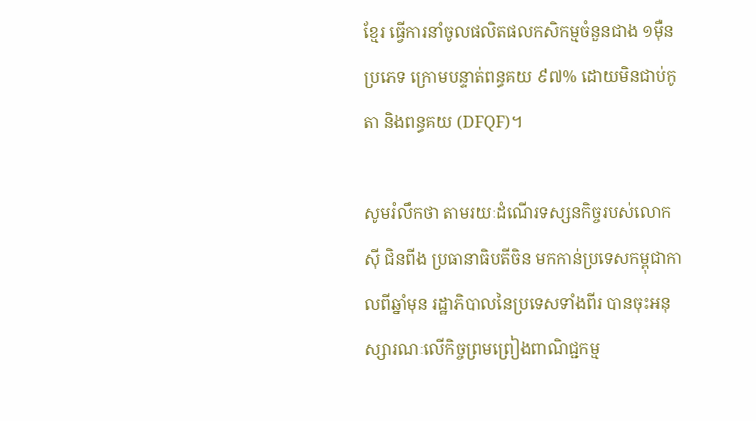ខ្មែរ ធ្វើការនាំចូលផលិតផលកសិកម្មចំនួនជាង ១ម៉ឺនប្រភេទ ក្រោមបន្ទាត់ពន្ធគយ ៩៧% ដោយមិនជាប់កូតា និងពន្ធគយ (DFQF)។

សូមរំលឹកថា តាមរយៈដំណើរទស្សនកិច្ចរបស់លោក ស៊ី ជិនពីង ប្រធានាធិបតីចិន មកកាន់ប្រទេសកម្ពុជាកាលពីឆ្នាំមុន រដ្ឋាភិបាលនៃប្រទេសទាំងពីរ បានចុះអនុស្សារណៈលើកិច្ចព្រមព្រៀងពាណិជ្ជកម្ម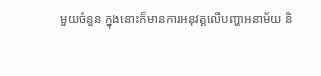មួយចំនួន ក្នុងនោះក៏មានការអនុវត្តលើបញ្ហាអនាម័យ និ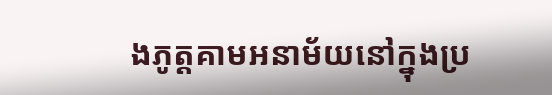ងភូត្តគាមអនាម័យនៅក្នុងប្រ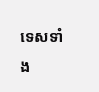ទេសទាំង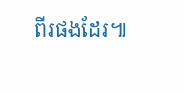ពីរផងដែរ៕